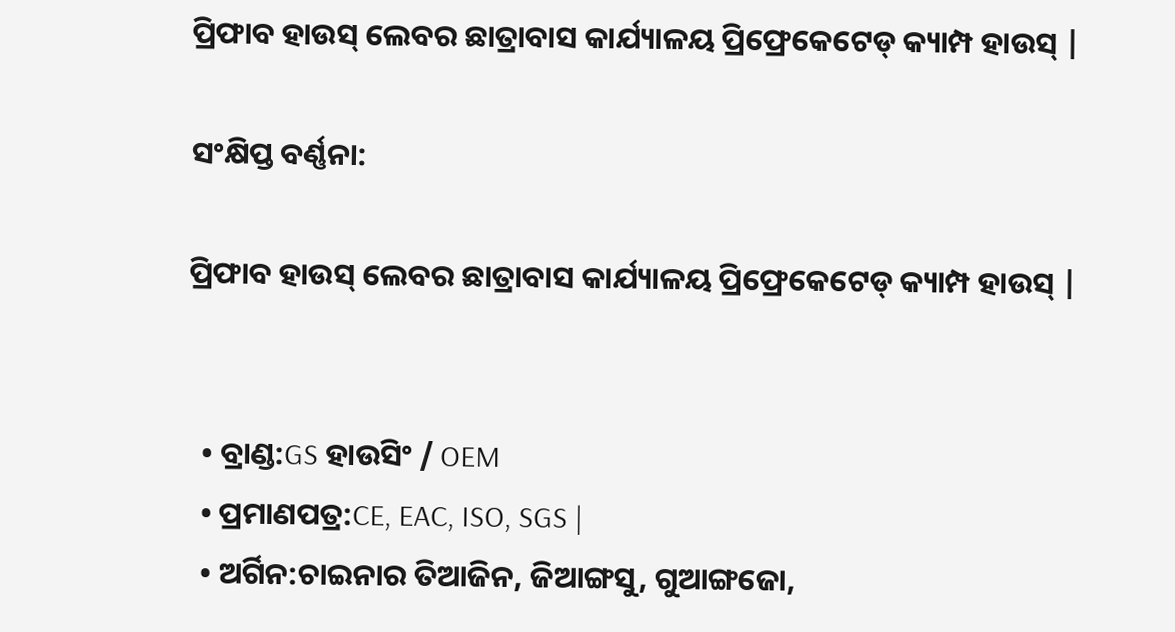ପ୍ରିଫାବ ହାଉସ୍ ଲେବର ଛାତ୍ରାବାସ କାର୍ଯ୍ୟାଳୟ ପ୍ରିଫ୍ରେକେଟେଡ୍ କ୍ୟାମ୍ପ ହାଉସ୍ |

ସଂକ୍ଷିପ୍ତ ବର୍ଣ୍ଣନା:

ପ୍ରିଫାବ ହାଉସ୍ ଲେବର ଛାତ୍ରାବାସ କାର୍ଯ୍ୟାଳୟ ପ୍ରିଫ୍ରେକେଟେଡ୍ କ୍ୟାମ୍ପ ହାଉସ୍ |


  • ବ୍ରାଣ୍ଡ:GS ହାଉସିଂ / OEM
  • ପ୍ରମାଣପତ୍ର:CE, EAC, ISO, SGS |
  • ଅର୍ଗିନ:ଚାଇନାର ତିଆଜିନ, ଜିଆଙ୍ଗସୁ, ଗୁଆଙ୍ଗଜୋ,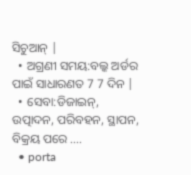ସିଚୁଆନ୍ |
  • ଅଗ୍ରଣୀ ସମୟ:ବଲ୍କ ଅର୍ଡର ପାଇଁ ସାଧାରଣତ 7 7 ଦିନ |
  • ସେବା:ଡିଜାଇନ୍, ଉତ୍ପାଦନ, ପରିବହନ, ସ୍ଥାପନ, ବିକ୍ରୟ ପରେ ....
  • porta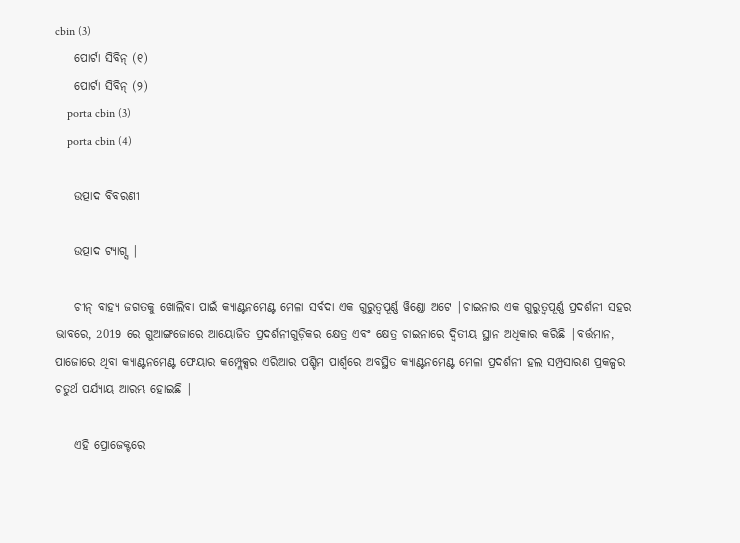cbin (3)
    ପୋର୍ଟା ସିବିନ୍ (୧)
    ପୋର୍ଟା ସିବିନ୍ (୨)
    porta cbin (3)
    porta cbin (4)

    ଉତ୍ପାଦ ବିବରଣୀ

    ଉତ୍ପାଦ ଟ୍ୟାଗ୍ସ |

    ଚୀନ୍ ବାହ୍ୟ ଜଗତକୁ ଖୋଲିବା ପାଇଁ କ୍ୟାଣ୍ଟନମେଣ୍ଟ ମେଳା ସର୍ବଦା ଏକ ଗୁରୁତ୍ୱପୂର୍ଣ୍ଣ ୱିଣ୍ଡୋ ଅଟେ |ଚାଇନାର ଏକ ଗୁରୁତ୍ୱପୂର୍ଣ୍ଣ ପ୍ରଦର୍ଶନୀ ସହର ଭାବରେ, 2019 ରେ ଗୁଆଙ୍ଗଜୋରେ ଆୟୋଜିତ ପ୍ରଦର୍ଶନୀଗୁଡ଼ିକର କ୍ଷେତ୍ର ଏବଂ କ୍ଷେତ୍ର ଚାଇନାରେ ଦ୍ୱିତୀୟ ସ୍ଥାନ ଅଧିକାର କରିଛି |ବର୍ତ୍ତମାନ, ପାଜୋରେ ଥିବା କ୍ୟାଣ୍ଟନମେଣ୍ଟ ଫେୟାର କମ୍ପ୍ଲେକ୍ସର ଏରିଆର ପଶ୍ଚିମ ପାର୍ଶ୍ୱରେ ଅବସ୍ଥିତ କ୍ୟାଣ୍ଟନମେଣ୍ଟ ମେଳା ପ୍ରଦର୍ଶନୀ ହଲ ସମ୍ପ୍ରସାରଣ ପ୍ରକଳ୍ପର ଚତୁର୍ଥ ପର୍ଯ୍ୟାୟ ଆରମ୍ଭ ହୋଇଛି |

    ଏହି ପ୍ରୋଜେକ୍ଟରେ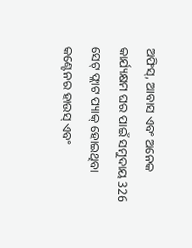ଅଫିସ୍, ଆବାସ ଏବଂ ଅନେକ କାର୍ଯ୍ୟକ୍ଷମ ଘର ପାଇଁ ସମୁଦାୟ 326 ସେଟ୍ ଫ୍ଲାଟ ପ୍ୟାକ୍ ହୋଇଥିବା କଣ୍ଟେନର ହାଉସ୍ ଏବଂ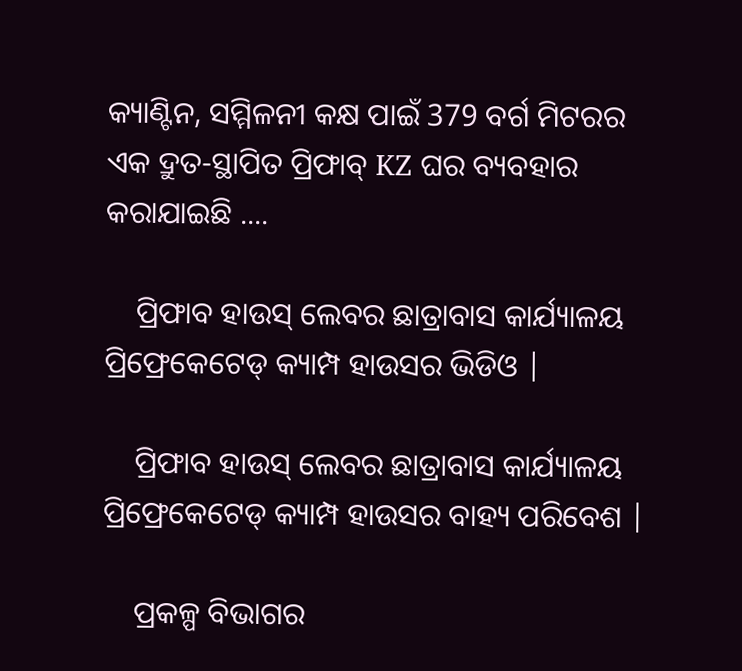କ୍ୟାଣ୍ଟିନ, ସମ୍ମିଳନୀ କକ୍ଷ ପାଇଁ 379 ବର୍ଗ ମିଟରର ଏକ ଦ୍ରୁତ-ସ୍ଥାପିତ ପ୍ରିଫାବ୍ KZ ଘର ବ୍ୟବହାର କରାଯାଇଛି ....

    ପ୍ରିଫାବ ହାଉସ୍ ଲେବର ଛାତ୍ରାବାସ କାର୍ଯ୍ୟାଳୟ ପ୍ରିଫ୍ରେକେଟେଡ୍ କ୍ୟାମ୍ପ ହାଉସର ଭିଡିଓ |

    ପ୍ରିଫାବ ହାଉସ୍ ଲେବର ଛାତ୍ରାବାସ କାର୍ଯ୍ୟାଳୟ ପ୍ରିଫ୍ରେକେଟେଡ୍ କ୍ୟାମ୍ପ ହାଉସର ବାହ୍ୟ ପରିବେଶ |

    ପ୍ରକଳ୍ପ ବିଭାଗର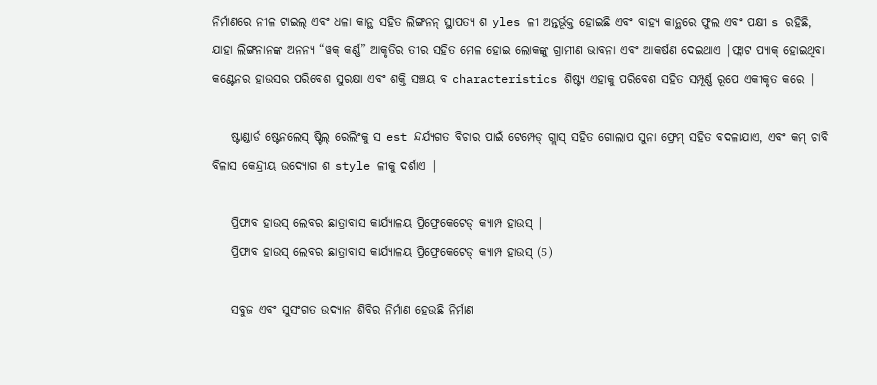ନିର୍ମାଣରେ ନୀଳ ଟାଇଲ୍ ଏବଂ ଧଳା କାନ୍ଥ ସହିତ ଲିଙ୍ଗନନ୍ ସ୍ଥାପତ୍ୟ ଶ yles ଳୀ ଅନ୍ତର୍ଭୂକ୍ତ ହୋଇଛି ଏବଂ ବାହ୍ୟ କାନ୍ଥରେ ଫୁଲ ଏବଂ ପକ୍ଷୀ s ରହିଛି, ଯାହା ଲିଙ୍ଗନାନଙ୍କ ଅନନ୍ୟ “ୱକ୍ କର୍ଣ୍ଣ” ଆକୃତିର ତୀର ସହିତ ମେଳ ହୋଇ ଲୋକଙ୍କୁ ଗ୍ରାମୀଣ ଭାବନା ଏବଂ ଆକର୍ଷଣ ଦେଇଥାଏ |ଫ୍ଲାଟ ପ୍ୟାକ୍ ହୋଇଥିବା କଣ୍ଟେନର ହାଉସର ପରିବେଶ ସୁରକ୍ଷା ଏବଂ ଶକ୍ତି ସଞ୍ଚୟ ବ characteristics ଶିଷ୍ଟ୍ୟ ଏହାକୁ ପରିବେଶ ସହିତ ସମ୍ପୂର୍ଣ୍ଣ ରୂପେ ଏକୀକୃତ କରେ |

    ଷ୍ଟାଣ୍ଡାର୍ଡ ଷ୍ଟେନଲେସ୍ ଷ୍ଟିଲ୍ ରେଲିଂକୁ ସ est ନ୍ଦର୍ଯ୍ୟଗତ ବିଚାର ପାଇଁ ଟେମ୍ପେଡ୍ ଗ୍ଲାସ୍ ସହିତ ଗୋଲାପ ସୁନା ଫ୍ରେମ୍ ସହିତ ବଦଳାଯାଏ, ଏବଂ କମ୍ ଚାବି ବିଳାସ କେନ୍ଦ୍ରୀୟ ଉଦ୍ୟୋଗ ଶ style ଳୀକୁ ଦର୍ଶାଏ |

    ପ୍ରିଫାବ ହାଉସ୍ ଲେବର ଛାତ୍ରାବାସ କାର୍ଯ୍ୟାଳୟ ପ୍ରିଫ୍ରେକେଟେଡ୍ କ୍ୟାମ୍ପ ହାଉସ୍ |
    ପ୍ରିଫାବ ହାଉସ୍ ଲେବର ଛାତ୍ରାବାସ କାର୍ଯ୍ୟାଳୟ ପ୍ରିଫ୍ରେକେଟେଡ୍ କ୍ୟାମ୍ପ ହାଉସ୍ (5)

    ସବୁଜ ଏବଂ ସୁସଂଗତ ଉଦ୍ୟାନ ଶିବିର ନିର୍ମାଣ ହେଉଛି ନିର୍ମାଣ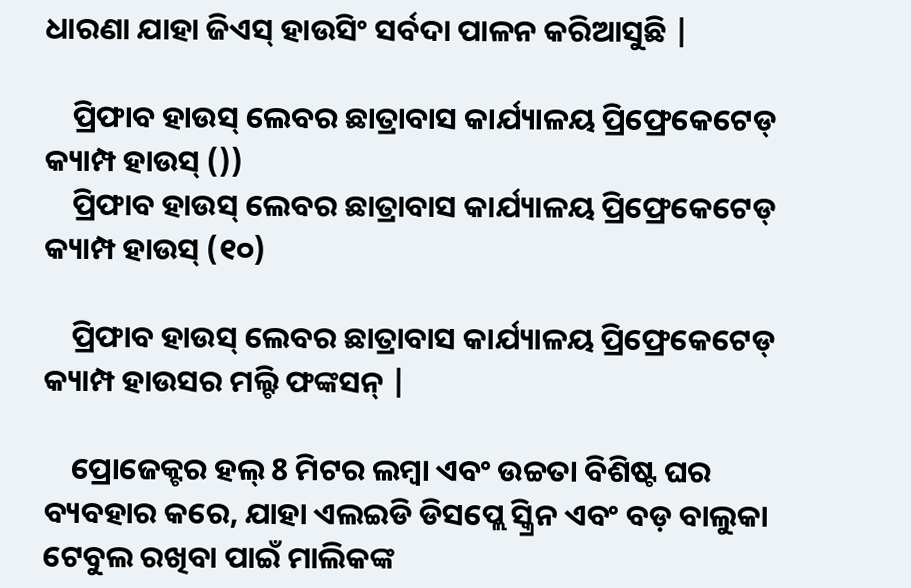ଧାରଣା ଯାହା ଜିଏସ୍ ହାଉସିଂ ସର୍ବଦା ପାଳନ କରିଆସୁଛି |

    ପ୍ରିଫାବ ହାଉସ୍ ଲେବର ଛାତ୍ରାବାସ କାର୍ଯ୍ୟାଳୟ ପ୍ରିଫ୍ରେକେଟେଡ୍ କ୍ୟାମ୍ପ ହାଉସ୍ ())
    ପ୍ରିଫାବ ହାଉସ୍ ଲେବର ଛାତ୍ରାବାସ କାର୍ଯ୍ୟାଳୟ ପ୍ରିଫ୍ରେକେଟେଡ୍ କ୍ୟାମ୍ପ ହାଉସ୍ (୧୦)

    ପ୍ରିଫାବ ହାଉସ୍ ଲେବର ଛାତ୍ରାବାସ କାର୍ଯ୍ୟାଳୟ ପ୍ରିଫ୍ରେକେଟେଡ୍ କ୍ୟାମ୍ପ ହାଉସର ମଲ୍ଟି ଫଙ୍କସନ୍ |

    ପ୍ରୋଜେକ୍ଟର ହଲ୍ 8 ମିଟର ଲମ୍ୱା ଏବଂ ଉଚ୍ଚତା ବିଶିଷ୍ଟ ଘର ବ୍ୟବହାର କରେ, ଯାହା ଏଲଇଡି ଡିସପ୍ଲେ ସ୍କ୍ରିନ ଏବଂ ବଡ଼ ବାଲୁକା ଟେବୁଲ ରଖିବା ପାଇଁ ମାଲିକଙ୍କ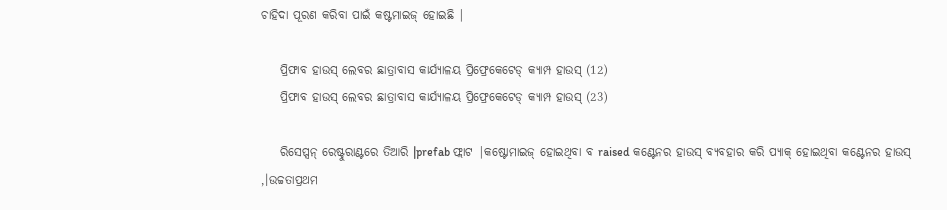ଚାହିଦା ପୂରଣ କରିବା ପାଇଁ କଷ୍ଟମାଇଜ୍ ହୋଇଛି |

    ପ୍ରିଫାବ ହାଉସ୍ ଲେବର ଛାତ୍ରାବାସ କାର୍ଯ୍ୟାଳୟ ପ୍ରିଫ୍ରେକେଟେଡ୍ କ୍ୟାମ୍ପ ହାଉସ୍ (12)
    ପ୍ରିଫାବ ହାଉସ୍ ଲେବର ଛାତ୍ରାବାସ କାର୍ଯ୍ୟାଳୟ ପ୍ରିଫ୍ରେକେଟେଡ୍ କ୍ୟାମ୍ପ ହାଉସ୍ (23)

    ରିସେପ୍ସନ୍ ରେଷ୍ଟୁରାଣ୍ଟରେ ତିଆରି |prefab ଫ୍ଲାଟ |କଷ୍ଟୋମାଇଜ୍ ହୋଇଥିବା ବ raised କଣ୍ଟେନର ହାଉସ୍ ବ୍ୟବହାର କରି ପ୍ୟାକ୍ ହୋଇଥିବା କଣ୍ଟେନର ହାଉସ୍ ,।ଉଚ୍ଚତାପ୍ରଥମ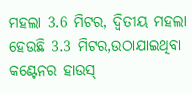ମହଲା 3.6 ମିଟର, ଦ୍ୱିତୀୟ ମହଲା ହେଉଛି 3.3 ମିଟର,ଉଠାଯାଇଥିବା କଣ୍ଟେନର ହାଉସ୍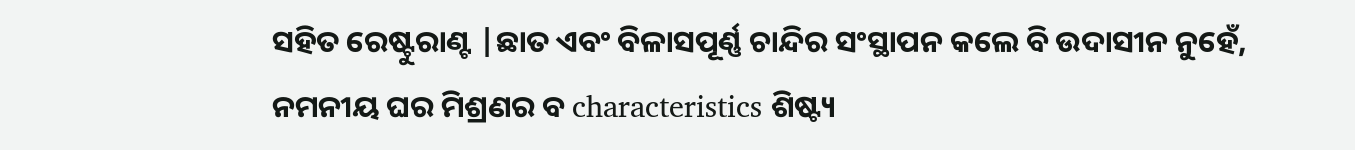ସହିତ ରେଷ୍ଟୁରାଣ୍ଟ |ଛାତ ଏବଂ ବିଳାସପୂର୍ଣ୍ଣ ଚାନ୍ଦିର ସଂସ୍ଥାପନ କଲେ ବି ଉଦାସୀନ ନୁହେଁ, ନମନୀୟ ଘର ମିଶ୍ରଣର ବ characteristics ଶିଷ୍ଟ୍ୟ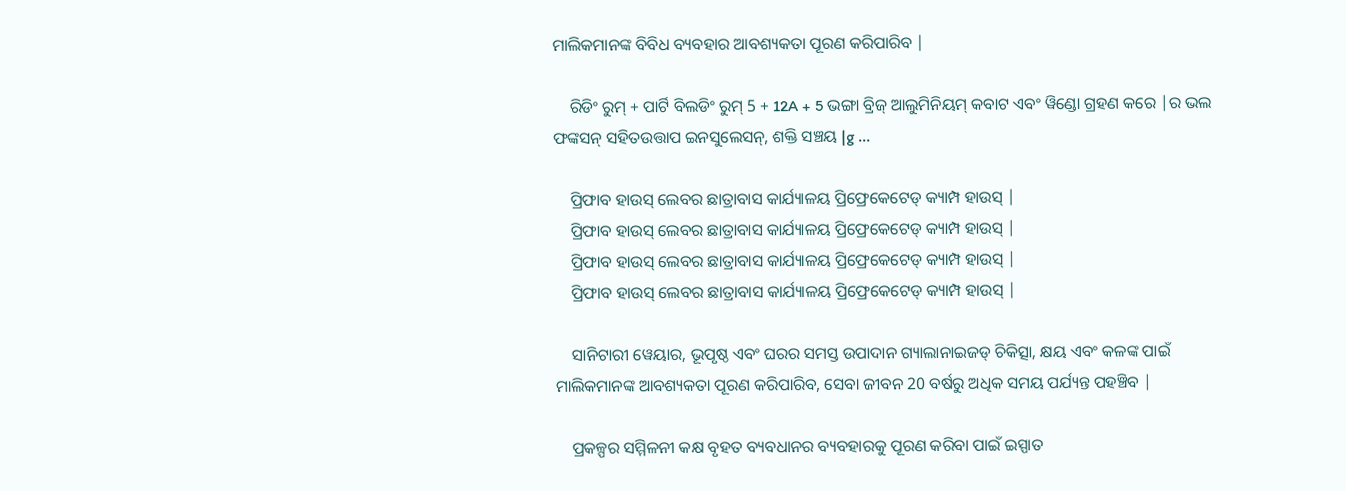ମାଲିକମାନଙ୍କ ବିବିଧ ବ୍ୟବହାର ଆବଶ୍ୟକତା ପୂରଣ କରିପାରିବ |

    ରିଡିଂ ରୁମ୍ + ପାର୍ଟି ବିଲଡିଂ ରୁମ୍ 5 + 12A + 5 ଭଙ୍ଗା ବ୍ରିଜ୍ ଆଲୁମିନିୟମ୍ କବାଟ ଏବଂ ୱିଣ୍ଡୋ ଗ୍ରହଣ କରେ |ର ଭଲ ଫଙ୍କସନ୍ ସହିତଉତ୍ତାପ ଇନସୁଲେସନ୍, ଶକ୍ତି ସଞ୍ଚୟ |g ...

    ପ୍ରିଫାବ ହାଉସ୍ ଲେବର ଛାତ୍ରାବାସ କାର୍ଯ୍ୟାଳୟ ପ୍ରିଫ୍ରେକେଟେଡ୍ କ୍ୟାମ୍ପ ହାଉସ୍ |
    ପ୍ରିଫାବ ହାଉସ୍ ଲେବର ଛାତ୍ରାବାସ କାର୍ଯ୍ୟାଳୟ ପ୍ରିଫ୍ରେକେଟେଡ୍ କ୍ୟାମ୍ପ ହାଉସ୍ |
    ପ୍ରିଫାବ ହାଉସ୍ ଲେବର ଛାତ୍ରାବାସ କାର୍ଯ୍ୟାଳୟ ପ୍ରିଫ୍ରେକେଟେଡ୍ କ୍ୟାମ୍ପ ହାଉସ୍ |
    ପ୍ରିଫାବ ହାଉସ୍ ଲେବର ଛାତ୍ରାବାସ କାର୍ଯ୍ୟାଳୟ ପ୍ରିଫ୍ରେକେଟେଡ୍ କ୍ୟାମ୍ପ ହାଉସ୍ |

    ସାନିଟାରୀ ୱେୟାର, ଭୂପୃଷ୍ଠ ଏବଂ ଘରର ସମସ୍ତ ଉପାଦାନ ଗ୍ୟାଲାନାଇଜଡ୍ ଚିକିତ୍ସା, କ୍ଷୟ ଏବଂ କଳଙ୍କ ପାଇଁ ମାଲିକମାନଙ୍କ ଆବଶ୍ୟକତା ପୂରଣ କରିପାରିବ, ସେବା ଜୀବନ 20 ବର୍ଷରୁ ଅଧିକ ସମୟ ପର୍ଯ୍ୟନ୍ତ ପହଞ୍ଚିବ |

    ପ୍ରକଳ୍ପର ସମ୍ମିଳନୀ କକ୍ଷ ବୃହତ ବ୍ୟବଧାନର ବ୍ୟବହାରକୁ ପୂରଣ କରିବା ପାଇଁ ଇସ୍ପାତ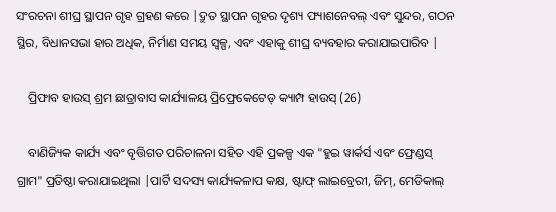ସଂରଚନା ଶୀଘ୍ର ସ୍ଥାପନ ଗୃହ ଗ୍ରହଣ କରେ |ଦ୍ରୁତ ସ୍ଥାପନ ଗୃହର ଦୃଶ୍ୟ ଫ୍ୟାଶନେବଲ୍ ଏବଂ ସୁନ୍ଦର, ଗଠନ ସ୍ଥିର, ବିଧାନସଭା ହାର ଅଧିକ, ନିର୍ମାଣ ସମୟ ସ୍ୱଳ୍ପ, ଏବଂ ଏହାକୁ ଶୀଘ୍ର ବ୍ୟବହାର କରାଯାଇପାରିବ |

    ପ୍ରିଫାବ ହାଉସ୍ ଶ୍ରମ ଛାତ୍ରାବାସ କାର୍ଯ୍ୟାଳୟ ପ୍ରିଫ୍ରେକେଟେଡ୍ କ୍ୟାମ୍ପ ହାଉସ୍ (26)

    ବାଣିଜ୍ୟିକ କାର୍ଯ୍ୟ ଏବଂ ବୃତ୍ତିଗତ ପରିଚାଳନା ସହିତ ଏହି ପ୍ରକଳ୍ପ ଏକ "ହୁଇ ୱାର୍କର୍ସ ଏବଂ ଫ୍ରେଣ୍ଡସ୍ ଗ୍ରାମ" ପ୍ରତିଷ୍ଠା କରାଯାଇଥିଲା |ପାର୍ଟି ସଦସ୍ୟ କାର୍ଯ୍ୟକଳାପ କକ୍ଷ, ଷ୍ଟାଫ୍ ଲାଇବ୍ରେରୀ, ଜିମ୍, ମେଡିକାଲ୍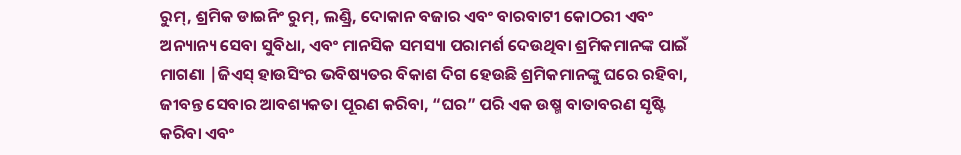ରୁମ୍, ଶ୍ରମିକ ଡାଇନିଂ ରୁମ୍, ଲଣ୍ଡ୍ରି, ଦୋକାନ ବଜାର ଏବଂ ବାରବାଟୀ କୋଠରୀ ଏବଂ ଅନ୍ୟାନ୍ୟ ସେବା ସୁବିଧା, ଏବଂ ମାନସିକ ସମସ୍ୟା ପରାମର୍ଶ ଦେଉଥିବା ଶ୍ରମିକମାନଙ୍କ ପାଇଁ ମାଗଣା |ଜିଏସ୍ ହାଉସିଂର ଭବିଷ୍ୟତର ବିକାଶ ଦିଗ ହେଉଛି ଶ୍ରମିକମାନଙ୍କୁ ଘରେ ରହିବା, ଜୀବନ୍ତ ସେବାର ଆବଶ୍ୟକତା ପୂରଣ କରିବା, “ଘର” ପରି ଏକ ଉଷ୍ମ ବାତାବରଣ ସୃଷ୍ଟି କରିବା ଏବଂ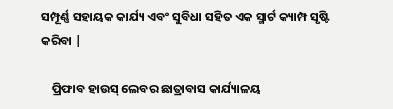ସମ୍ପୂର୍ଣ୍ଣ ସହାୟକ କାର୍ଯ୍ୟ ଏବଂ ସୁବିଧା ସହିତ ଏକ ସ୍ମାର୍ଟ କ୍ୟାମ୍ପ ସୃଷ୍ଟି କରିବା |

    ପ୍ରିଫାବ ହାଉସ୍ ଲେବର ଛାତ୍ରାବାସ କାର୍ଯ୍ୟାଳୟ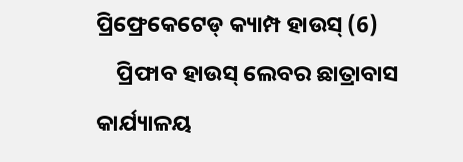ପ୍ରିଫ୍ରେକେଟେଡ୍ କ୍ୟାମ୍ପ ହାଉସ୍ (6)
    ପ୍ରିଫାବ ହାଉସ୍ ଲେବର ଛାତ୍ରାବାସ କାର୍ଯ୍ୟାଳୟ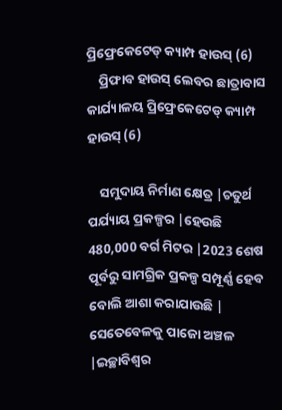ପ୍ରିଫ୍ରେକେଟେଡ୍ କ୍ୟାମ୍ପ ହାଉସ୍ (6)
    ପ୍ରିଫାବ ହାଉସ୍ ଲେବର ଛାତ୍ରାବାସ କାର୍ଯ୍ୟାଳୟ ପ୍ରିଫ୍ରେକେଟେଡ୍ କ୍ୟାମ୍ପ ହାଉସ୍ (6)

    ସମୁଦାୟ ନିର୍ମାଣ କ୍ଷେତ୍ର |ଚତୁର୍ଥ ପର୍ଯ୍ୟାୟ ପ୍ରକଳ୍ପର |ହେଉଛି 480,000 ବର୍ଗ ମିଟର |2023 ଶେଷ ପୂର୍ବରୁ ସାମଗ୍ରିକ ପ୍ରକଳ୍ପ ସମ୍ପୂର୍ଣ୍ଣ ହେବ ବୋଲି ଆଶା କରାଯାଉଛି | ସେତେବେଳକୁ ପାଜୋ ଅଞ୍ଚଳ |ଇଚ୍ଛାବିଶ୍ୱର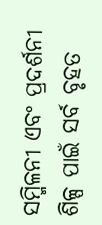ସମ୍ମିଳନୀ ଏବଂ ପ୍ରଦର୍ଶନୀ ଶିଳ୍ପ ପାଇଁ ସର୍ବ ବୃହତ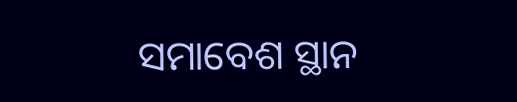ସମାବେଶ ସ୍ଥାନ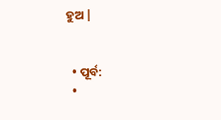ହୁଅ |


  • ପୂର୍ବ:
  •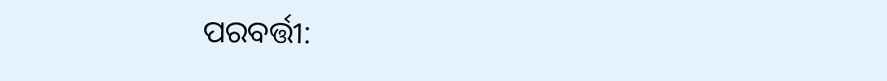ପରବର୍ତ୍ତୀ: